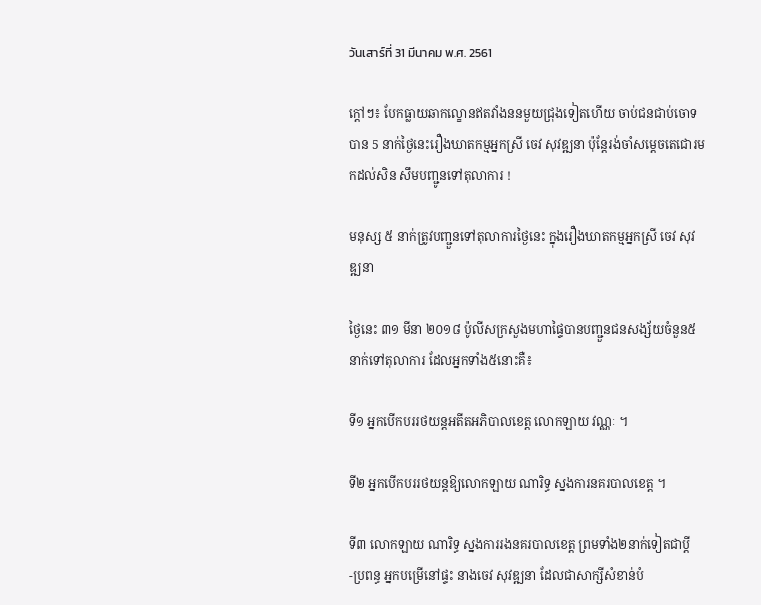วันเสาร์ที่ 31 มีนาคม พ.ศ. 2561

ក្ដៅៗ៖ បែកធ្លាយឆាកល្ខោនឥតវាំងននមួយជ្រុងទៀតហើយ ចាប់ជនជាប់ចោទបាន 5 នាក់ថ្ងៃនេះរឿងឃាតកម្មអ្នកស្រី ចេវ សុវឌ្ឍនា ប៉ុន្តែរង់ចាំសម្តេចតេជោរមកដល់សិន សឹមបញ្ជូនទៅតុលាការ !

មនុស្ស ៥ នាក់ត្រូវបញ្ជួនទៅតុលាការថ្ងៃនេះ ក្នុងរឿងឃាតកម្មអ្នកស្រី ចេវ សុវឌ្ឍនា

ថ្ងៃនេះ ៣១ មីនា ២០១៨ ប៉ូលីសក្រសួងមហាផ្ទៃបានបញ្ជួនជនសង្ស័យចំនួន៥នាក់ទៅតុលាការ ដែលអ្នកទាំង៥នោះគឺ៖

ទី១ អ្នកបើកបររថយន្តអតីតអភិបាលខេត្ត លោកឡាយ វណ្ណៈ ។

ទី២ អ្នកបើកបររថយន្តឱ្យលោកឡាយ ណារិទ្ធ ស្នងការនគរបាលខេត្ត ។

ទី៣ លោកឡាយ ណារិទ្ធ ស្នងការរងនគរបាលខេត្ត ព្រមទាំង២នាក់ទៀតជាប្តី-ប្រពន្ធ អ្នកបម្រើនៅផ្ទះ នាងចេវ សុវឌ្ឍនា ដែលជាសាក្សីសំខាន់បំ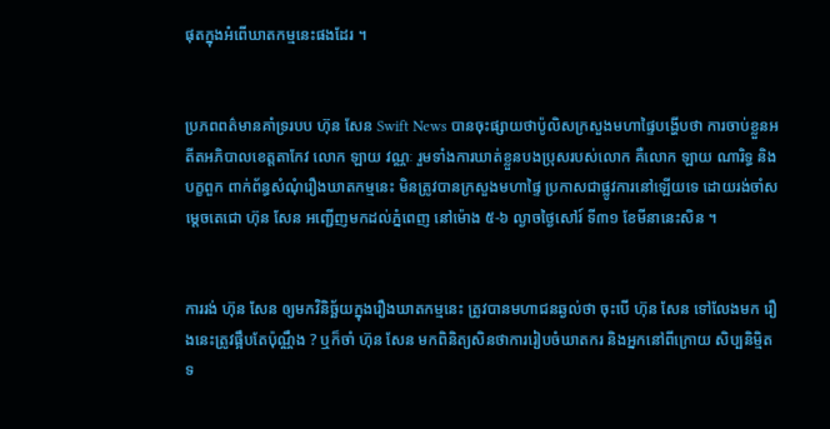ផុតក្នុងអំពើឃាតកម្មនេះផងដែរ ។


ប្រភពពត៌មានគាំទ្ររបប ហ៊ុន សែន Swift News បានចុះផ្សាយថាប៉ូលិសក្រសួងមហាផ្ទៃបង្ហើបថា ការចាប់ខ្លួនអតីតអភិបាលខេត្តតាកែវ លោក ឡាយ វណ្ណៈ រួមទាំងការឃាត់ខ្លួនបងប្រុសរបស់លោក គឺលោក ឡាយ ណារិទ្ធ និងបក្ខពួក ពាក់ព័ន្ធសំណុំរឿងឃាតកម្មនេះ មិនត្រូវបានក្រសួងមហាផ្ទៃ ប្រកាសជាផ្លូវការនៅឡើយទេ ដោយរង់ចាំសម្តេចតេជោ ហ៊ុន សែន អញ្ជើញមកដល់ភ្នំពេញ នៅម៉ោង ៥-៦ ល្ងាចថ្ងៃសៅរ៍ ទី៣១ ខែមីនានេះសិន ។


ការរង់ ហ៊ុន សែន ឲ្យមកវិនិច្ឆ័យក្នុងរឿងឃាតកម្មនេះ ត្រូវបានមហាជនឆ្ងល់ថា ចុះបើ ហ៊ុន សែន ទៅលែងមក រឿងនេះត្រូវផ្អឹបតែប៉ុណ្ណឹង ? ឬក៏ចាំ ហ៊ុន សែន មកពិនិត្យសិនថាការរៀបចំឃាតករ និងអ្នកនៅពីក្រោយ សិប្បនិម្មិត ទ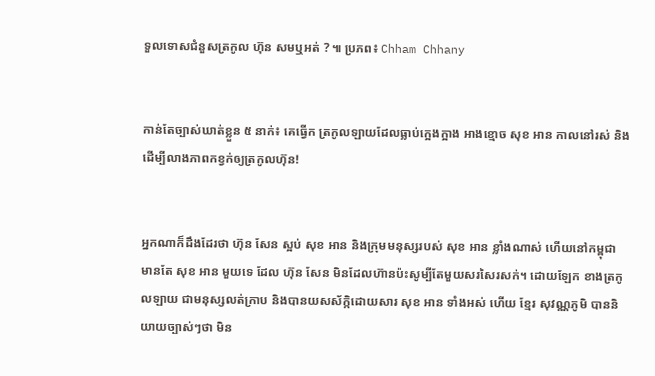ទួលទោសជំនួសត្រកូល ហ៊ុន សមឬអត់ ? ៕ ប្រភព៖ Chham Chhany


កាន់តែច្បាស់ឃាត់ខ្លួន ៥ នាក់៖ គេធ្វើក ត្រកូលឡាយដែលធ្លាប់ក្អេងក្អាង អាងខ្មោច សុខ អាន កាលនៅរស់ និងដើម្បីលាងភាពកខ្វក់ឲ្យត្រកូលហ៊ុន!


អ្នកណាក៏ដឹងដែរថា ហ៊ុន សែន ស្អប់ សុខ អាន និងក្រុមមនុស្សរបស់ សុខ អាន ខ្លាំងណាស់ ហើយនៅកម្ពុជា មានតែ សុខ អាន មួយទេ ដែល ហ៊ុន សែន មិនដែលហ៊ានប៉ះសូម្បីតែមួយសរសៃរសក់។ ដោយឡែក ខាងត្រកូលឡាយ ជាមនុស្សលត់ក្រាប និងបានយសស័ក្កិដោយសារ សុខ អាន ទាំងអស់ ហើយ ខ្មែរ សុវណ្ណភូមិ បាននិយាយច្បាស់ៗថា មិន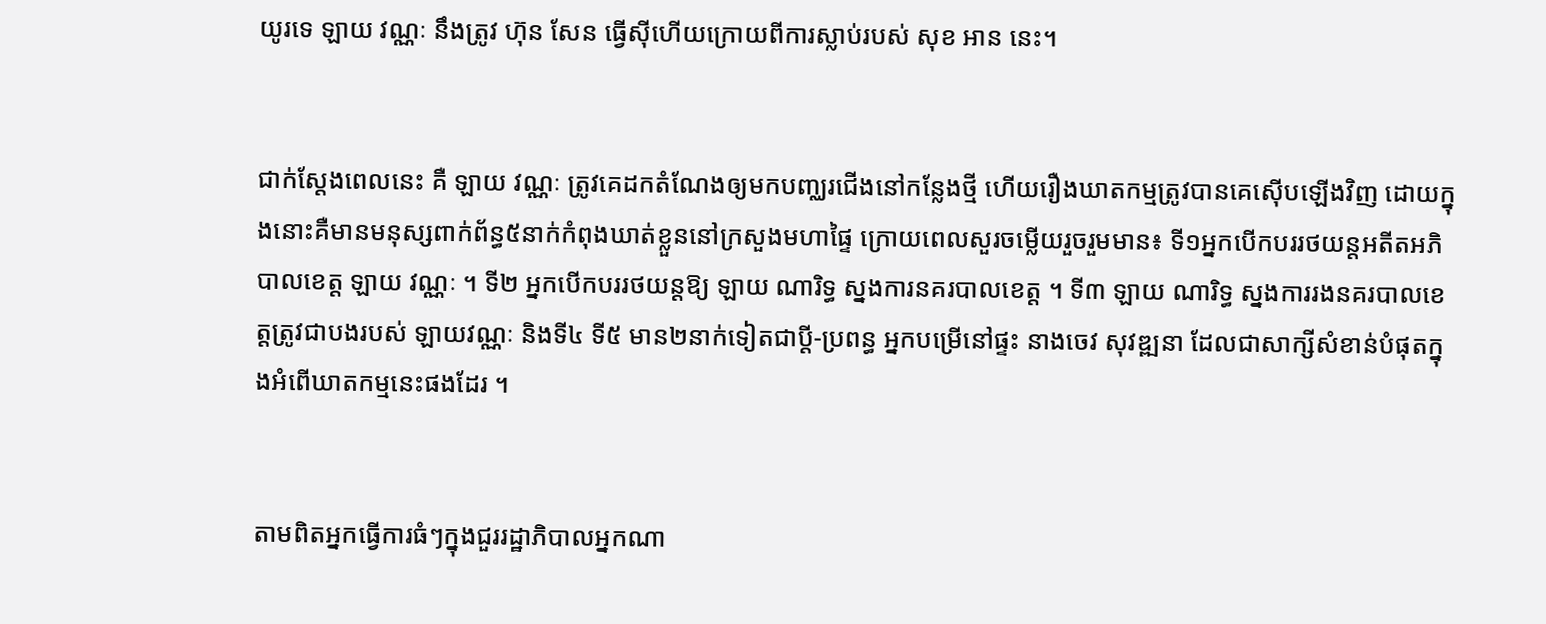យូរទេ ឡាយ វណ្ណៈ នឹងត្រូវ ហ៊ុន សែន ធ្វើស៊ីហើយក្រោយពីការស្លាប់របស់ សុខ អាន នេះ។


ជាក់ស្តែងពេលនេះ គឺ ឡាយ វណ្ណៈ ត្រូវគេដកតំណែងឲ្យមកបញ្ឈរជើងនៅកន្លែងថ្មី ហើយរឿងឃាតកម្មត្រូវបានគេស៊ើបឡើងវិញ ដោយក្នុងនោះគឺមានមនុស្សពាក់ព័ន្ធ៥នាក់កំពុងឃាត់ខ្លួននៅក្រសួងមហាផ្ទៃ ក្រោយពេលសួរចម្លើយរួចរួមមាន៖ ទី១អ្នកបើកបររថយន្តអតីតអភិបាលខេត្ត ឡាយ វណ្ណៈ ។ ទី២ អ្នកបើកបររថយន្តឱ្យ ឡាយ ណារិទ្ធ ស្នងការនគរបាលខេត្ត ។ ទី៣ ឡាយ ណារិទ្ធ ស្នងការរងនគរបាលខេត្តត្រូវជាបងរបស់ ឡាយវណ្ណៈ និងទី៤ ទី៥ មាន២នាក់ទៀតជាប្តី-ប្រពន្ធ អ្នកបម្រើនៅផ្ទះ នាងចេវ សុវឌ្ឍនា ដែលជាសាក្សីសំខាន់បំផុតក្នុងអំពើឃាតកម្មនេះផងដែរ ។


តាមពិតអ្នកធ្វើការធំៗក្នុងជួររដ្ឋាភិបាលអ្នកណា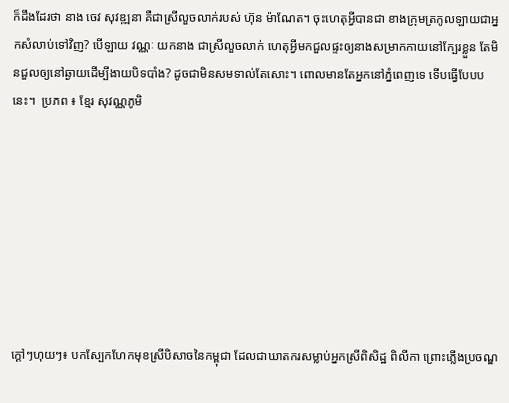ក៏ដឹងដែរថា នាង ចេវ សុវឌ្ឍនា គឺជាស្រីលួចលាក់របស់ ហ៊ុន ម៉ាណែត។ ចុះហេតុអ្វីបានជា ខាងក្រុមត្រកូលឡាយជាអ្នកសំលាប់ទៅវិញ? បើឡាយ វណ្ណៈ យកនាង ជាស្រីលួចលាក់ ហេតុអ្វីមកជួលផ្ទះឲ្យនាងសម្រាកកាយនៅក្បែរខ្លួន តែមិនជួលឲ្យនៅឆ្ងាយដើម្បីងាយបិទបាំង? ដូចជាមិនសមទាល់តែសោះ។ ពោលមានតែអ្នកនៅភ្នំពេញទេ ទើបធ្វើបែបបនេះ។  ប្រភព ៖ ខ្មែរ សុវណ្ណភូមិ








ក្ដៅៗហុយៗ៖ បកស្បែកហែកមុខស្រីបិសាចនៃកម្ពុជា ដែលជាឃាតករសម្លាប់អ្នកស្រីពិសិដ្ឋ ពិលីកា ព្រោះភ្លើងប្រចណ្ឌ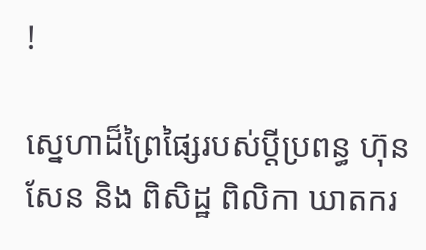!

ស្នេហាដ៏ព្រៃផ្សៃរបស់ប្តីប្រពន្ធ ហ៊ុន សែន និង ពិសិដ្ឋ ពិលិកា ឃាតករ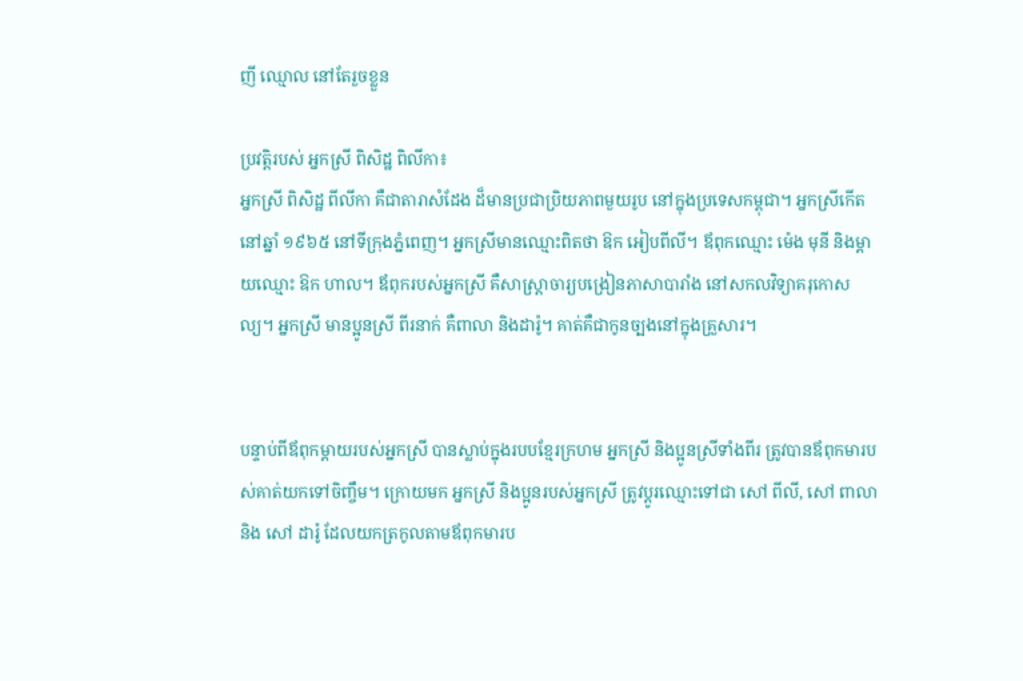ញី ឈ្មោល នៅតែរួចខ្លួន

ប្រវត្តិរបស់ អ្នកស្រី ពិសិដ្ឋ ពិលីកា៖
អ្នកស្រី ពិសិដ្ឋ ពីលីកា គឺជាតារាសំដែង ដ៏មានប្រជាប្រិយភាពមួយរូប នៅក្នុងប្រទេសកម្ពុជា។ អ្នកស្រីកើតនៅឆ្នាំ ១៩៦៥ នៅទីក្រុងភ្នំពេញ។ អ្នកស្រីមានឈ្មោះពិតថា ឱក អៀបពីលី។ ឪពុកឈ្មោះ ម៉េង មុនី និងម្ដាយឈ្មោះ ឱក ហាល។ ឪពុករបស់អ្នកស្រី គឺសាស្ត្រាចារ្យបង្រៀនភាសាបារាំង នៅសកលវិទ្យាគរុកោសល្យ។ អ្នកស្រី មានប្អូនស្រី ពីរនាក់ គឺពាលា និងដារ៉ូ។ គាត់គឺជាកូនច្បងនៅក្នុងគ្រួសារ។


បន្ទាប់ពីឪពុកម្ដាយរបស់អ្នកស្រី បានស្លាប់ក្នុងរបបខ្មែរក្រហម អ្នកស្រី និងប្អូនស្រីទាំងពីរ ត្រូវបានឪពុកមារបស់គាត់យកទៅចិញ្ចឹម។ ក្រោយមក អ្នកស្រី និងប្អូនរបស់អ្នកស្រី ត្រូវប្ដូរឈ្មោះទៅជា សៅ ពីលី, សៅ ពាលា និង សៅ ដារ៉ូ ដែលយកត្រកូលតាមឪពុកមារប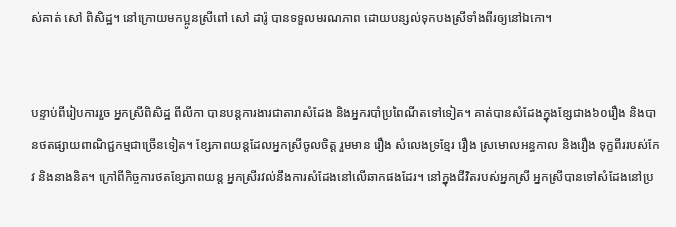ស់គាត់ សៅ ពិសិដ្ឋ។ នៅក្រោយមកប្អូនស្រីពៅ សៅ ដារ៉ូ បានទទួលមរណភាព ដោយបន្សល់ទុកបងស្រីទាំងពីរឲ្យនៅឯកោ។


បន្ទាប់ពីរៀបការរួច អ្នកស្រីពិសិដ្ឋ ពីលីកា បានបន្តការងារជាតារាសំដែង និងអ្នករបាំប្រពៃណីតទៅទៀត។ គាត់បានសំដែងក្នុងខ្សែជាង៦០រឿង និងបានថតផ្សាយពាណិជ្ជកម្មជាច្រើនទៀត។ ខ្សែភាពយន្តដែលអ្នកស្រីចូលចិត្ត រួមមាន រឿង សំលេងទ្រខ្មែរ រឿង ស្រមោលអន្ធកាល និងរឿង ទុក្ខពីររបស់កែវ និងនាងនិត។ ក្រៅពីកិច្ចការថតខ្សែភាពយន្ត អ្នកស្រីរវល់នឹងការសំដែងនៅលើឆាកផងដែរ។ នៅក្នុងជីវិតរបស់អ្នកស្រី អ្នកស្រីបានទៅសំដែងនៅប្រ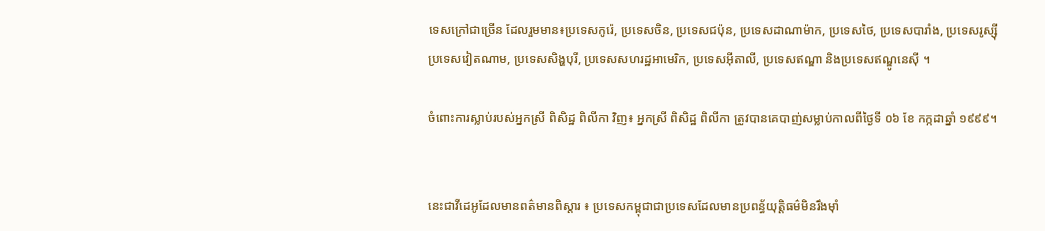ទេសក្រៅជាច្រើន ដែលរួមមាន៖ប្រទេសកូរ៉េ, ប្រទេសចិន, ប្រទេសជប៉ុន, ប្រទេសដាណាម៉ាក, ប្រទេសថៃ, ប្រទេសបារាំង, ប្រទេសរូស្ស៊ី
ប្រទេសវៀតណាម, ប្រទេសសិង្ហបុរី, ប្រទេសសហរដ្ឋអាមេរិក, ប្រទេសអ៊ីតាលី, ប្រទេសឥណ្ឌា និងប្រទេសឥណ្ឌូនេស៊ី ។

ចំពោះការស្លាប់របស់អ្នកស្រី ពិសិដ្ឋ ពិលីកា វិញ៖ អ្នកស្រី ពិសិដ្ឋ ពិលីកា ត្រូវបានគេបាញ់សម្លាប់កាលពីថ្ងៃទី ០៦ ខែ កក្កដាឆ្នាំ ១៩៩៩។


នេះជាវីដេអូដែលមានពត៌មានពិស្ដារ ៖ ប្រទេសកម្ពុជាជាប្រទេសដែលមានប្រពន្ធ័យុត្តិធម៌មិនរឹងម៉ាំ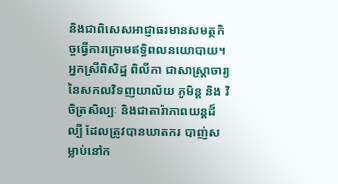និងជាពិសេសអាជ្ញាធរមានសមត្ថកិច្ចធ្វើការក្រោមឥទ្ធិពលនយោបាយ។ អ្នកស្រីពិសិដ្ឋ ពិលីកា ជាសាស្រ្ដាចារ្យនៃសកលវិទញយាល័យ ភូមិន្ដ និង វិចិត្រសិល្បៈ និងជាតារ៉ាភាពយន្ដដ៏ល្បី ដែលត្រូវបានឃាតករ បាញ់សម្លាប់នៅក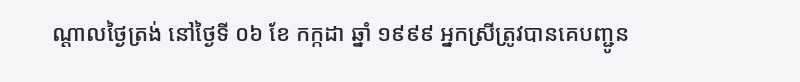ណ្ដាលថ្ងៃត្រង់ នៅថ្ងៃទី ០៦ ខែ កក្កដា ឆ្នាំ ១៩៩៩ អ្នកស្រីត្រូវបានគេបញ្ជូន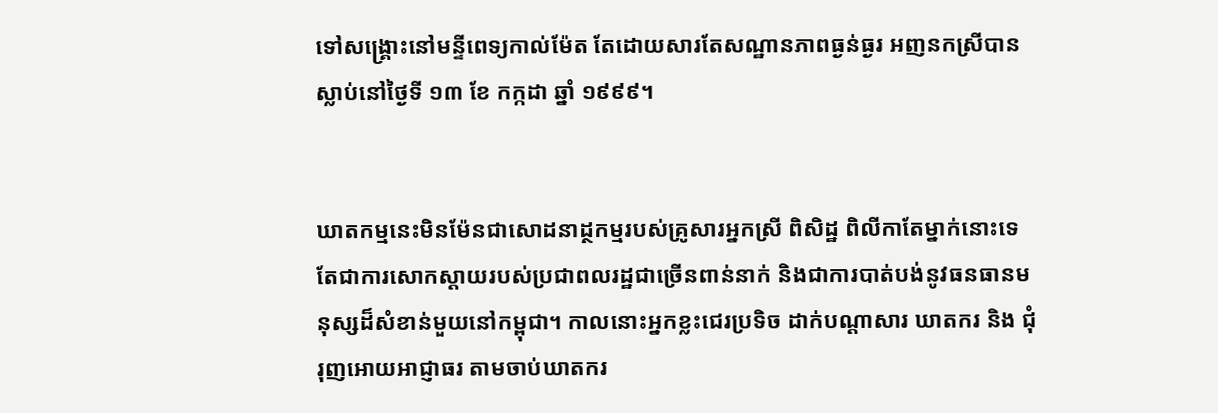ទៅសង្គ្រោះនៅមន្ទីពេទ្យកាល់ម៉ែត តែដោយសារតែសណ្ឋានភាពធ្ងន់ធ្ងរ អញនកស្រីបានស្លាប់នៅថ្ងៃទី ១៣ ខែ កក្កដា ឆ្នាំ ១៩៩៩។


ឃាតកម្មនេះមិនម៉ែនជាសោដនាដ្ថកម្មរបស់គ្រូសារអ្នកស្រី ពិសិដ្ឋ ពិលីកាតែម្នាក់នោះទេ តែជាការសោកស្ដាយរបស់ប្រជាពលរដ្ឋជាច្រើនពាន់នាក់ និងជាការបាត់បង់នូវធនធានមនុស្សដ៏សំខាន់មួយនៅកម្ពុជា។ កាលនោះអ្នកខ្លះជេរប្រទិច ដាក់បណ្ដាសារ ឃាតករ និង ជុំរុញអោយអាជ្ញាធរ តាមចាប់ឃាតករ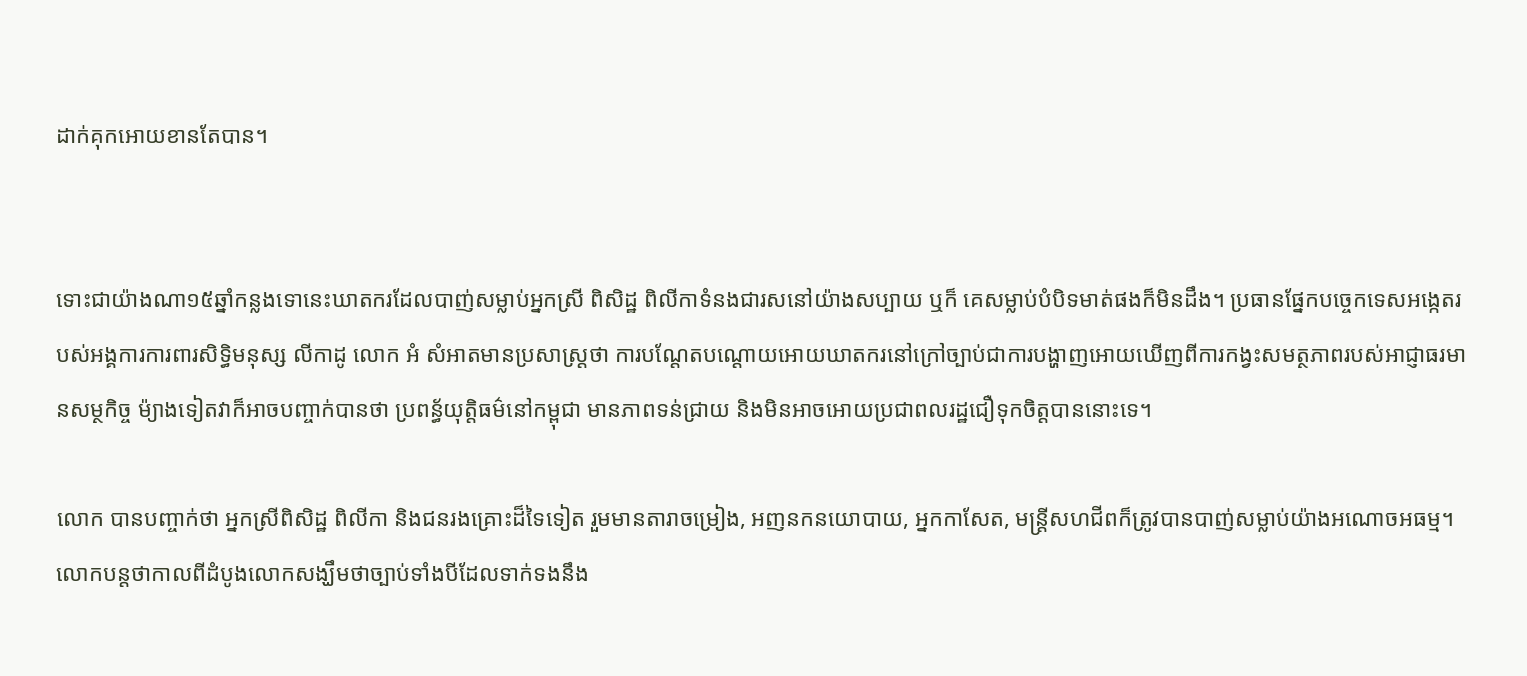ដាក់គុកអោយខានតែបាន។


ទោះជាយ៉ាងណា១៥ឆ្នាំកន្លងទោនេះឃាតករដែលបាញ់សម្លាប់អ្នកស្រី ពិសិដ្ឋ ពិលីកាទំនងជារសនៅយ៉ាងសប្បាយ ឬក៏ គេសម្លាប់បំបិទមាត់ផងក៏មិនដឹង។ ប្រធានផ្នែកបច្ចេកទេសអង្កេតរបស់អង្គការការពារសិទ្ធិមនុស្ស លីកាដូ លោក អំ សំអាតមានប្រសាស្រ្ដថា ការបណ្ដែតបណ្ដោយអោយឃាតករនៅក្រៅច្បាប់ជាការបង្ហាញអោយឃើញពីការកង្វះសមត្ថភាពរបស់អាជ្ញាធរមានសម្ថកិច្ច ម៉្យាងទៀតវាក៏អាចបញ្ចាក់បានថា ប្រពន្ធ័យុត្តិធម៌នៅកម្ពុជា មានភាពទន់ជ្រាយ និងមិនអាចអោយប្រជាពលរដ្ឋជឿទុកចិត្តបាននោះទេ។

លោក បានបញ្ចាក់ថា អ្នកស្រីពិសិដ្ឋ ពិលីកា និងជនរងគ្រោះដ៏ទៃទៀត រួមមានតារាចម្រៀង, អញនកនយោបាយ, អ្នកកាសែត, មន្ត្រីសហជីពក៏ត្រូវបានបាញ់សម្លាប់យ៉ាងអណោចអធម្ម។លោកបន្តថាកាលពីដំបូងលោកសង្ឃឹមថាច្បាប់ទាំងបីដែលទាក់ទងនឹង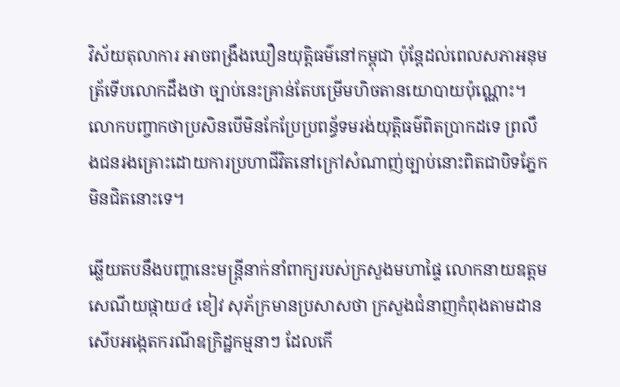វិស័យតុលាការ អាចពង្រឹងឃឿនយុត្តិធម៌នៅកម្ពុជា ប៉ុន្ដែដល់ពេលសភាអនុមត្រ័ទើបលោកដឹងថា ច្បាប់នេះគ្រាន់តែបម្រើមហិចតានយោបាយប៉ុណ្ណោះ។ លោកបញ្ចាកថាប្រសិនបើមិនកែប្រែប្រពន្ធ័ទមរង់យុត្តិធម៌ពិតប្រាកដទេ ព្រលឹងជនរងគ្រោះដោយការប្រហាជីវិតនៅក្រៅសំណាញ់ច្បាប់នោះពិតជាបិទភ្នែកមិនជិតនោះទេ។

ឆ្លើយតបនឹងបញ្ហានេះមន្ត្រីនាក់នាំពាក្យរបស់ក្រសួងមហាផ្ទៃ លោកនាយឧត្តមសេណីយផ្កាយ៤ ខៀវ សុភ័ក្រមានប្រសាសថា ក្រសួងជំនាញកំពុងតាមដានសើបអង្កេតករណីឧក្រិដ្ឋកម្មនាៗ ដែលកើ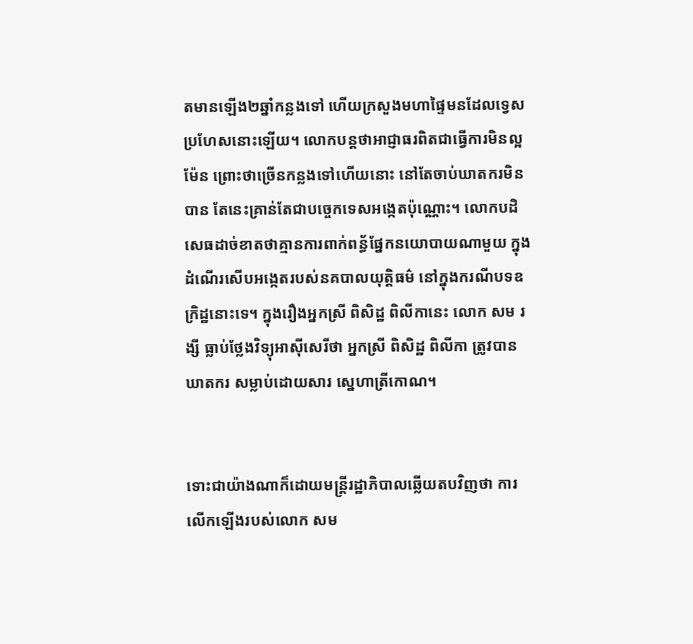តមានឡើង២ឆ្នាំកន្លងទៅ ហើយក្រសួងមហាផ្ទៃមនដែលទ្វេសប្រហែសនោះឡើយ។ លោកបន្តថាអាជ្ញាធរពិតជាធ្វើការមិនល្អម៉ែន ព្រោះថាច្រើនកន្លងទៅហើយនោះ នៅតែចាប់ឃាតករមិនបាន តែនេះគ្រាន់តែជាបច្ចេកទេសអង្កេតប៉ុណ្ណោះ។ លោកបដិសេធដាច់ខាតថាគ្មានការពាក់ពន្ធ័ផ្នែកនយោបាយណាមួយ ក្នុងដំណើរសើបអង្កេតរបស់នគបាលយុត្តិធម៌ នៅក្នុងករណីបទឧក្រិដ្ឋនោះទេ។ ក្នុងរឿងអ្នកស្រី ពិសិដ្ឋ ពិលីកានេះ លោក សម រង្សី ធ្លាប់ថ្លែងវិទ្យុអាស៊ីសេរីថា អ្នកស្រី ពិសិដ្ឋ ពិលីកា ត្រូវបានឃាតករ សម្លាប់ដោយសារ ស្នេហាត្រីកោណ។


ទោះជាយ៉ាងណាក៏ដោយមន្ត្រីរដ្ឋាភិបាលឆ្លើយតបវិញថា ការលើកឡើងរបស់លោក សម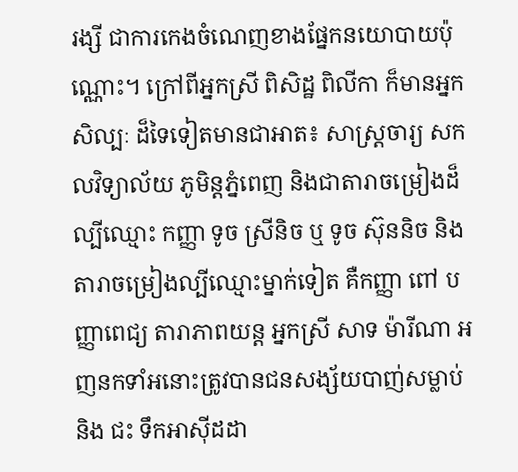រង្សី ជាការកេងចំណេញខាងផ្នែកនយោបាយប៉ុណ្ណោះ។ ក្រៅពីអ្នកស្រី ពិសិដ្ឋ ពិលីកា ក៏មានអ្នកសិល្បៈ ដ៏ទៃទៀតមានជាអាត៖ សាស្រ្ដចារ្យ សកលវិទ្យាល័យ ភូមិន្ដភ្នំពេញ និងជាតារាចម្រៀងដ៏ល្បីឈ្មោះ កញ្ញា ទូច ស្រីនិច ឬ ទូច ស៊ុននិច និងតារាចម្រៀងល្បីឈ្មោះម្នាក់ទៀត គឺកញ្ញា ពៅ បញ្ញាពេជ្យ តារាភាពយន្ដ អ្នកស្រី សាទ ម៉ារីណា អញនកទាំអនោះត្រូវបានជនសង្ស័យបាញ់សម្លាប់ និង ជះ ទឹកអាស៊ីដដា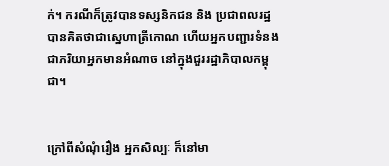ក់។ ករណីក៏ត្រូវបានទស្សនិកជន និង ប្រជាពលរដ្ឋបានគិតថាជាស្នេហាត្រីកោណ ហើយអ្នកបញ្ជារទំនងជាភរិយាអ្នកមានអំណាច នៅក្នុងជួររដ្ឋាភិបាលកម្ពុជា។


ក្រៅពីសំណុំរឿង អ្នកសិល្បៈ ក៏នៅមា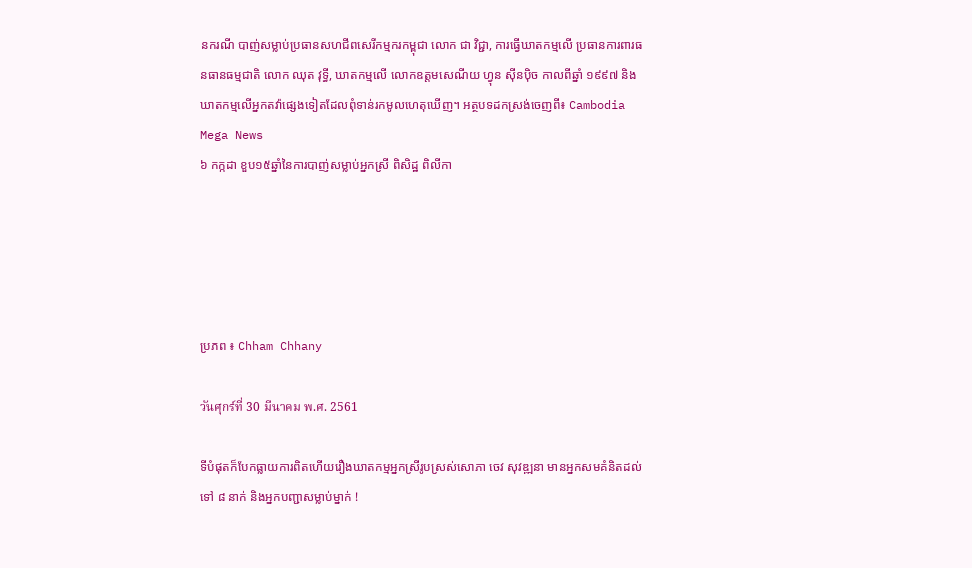នករណី បាញ់សម្លាប់ប្រធានសហជីពសេរីកម្មករកម្ពុជា លោក ជា វិជ្ជា, ការធ្វើឃាតកម្មលើ ប្រធានការពារធនធានធម្មជាតិ លោក ឈុត វុទ្ធី, ឃាតកម្មលើ លោកឧត្តមសេណីយ ហ្វុន ស៊ីនប៉ិច កាលពីឆ្នាំ ១៩៩៧ និងឃាតកម្មលើអ្នកតវ៉ាផ្សេងទៀតដែលពុំទាន់រកមូលហេតុឃើញ។ អត្ថបទដកស្រង់ចេញពី៖ Cambodia Mega News
៦ កក្កដា ខួប១៥ឆ្នាំនៃការបាញ់សម្លាប់អ្នកស្រី ពិសិដ្ឋ ពិលីកា





ប្រភព ៖ Chham Chhany

วันศุกร์ที่ 30 มีนาคม พ.ศ. 2561

ទីបំផុតក៏បែកធ្លាយការពិតហើយរឿងឃាតកម្មអ្នកស្រីរូបស្រស់សោភា ចេវ សុវឌ្ឍនា មានអ្នកសមគំនិតដល់ទៅ ៨ នាក់ និងអ្នកបញ្ជាសម្លាប់ម្នាក់ !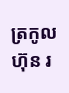ត្រកូល ហ៊ុន រ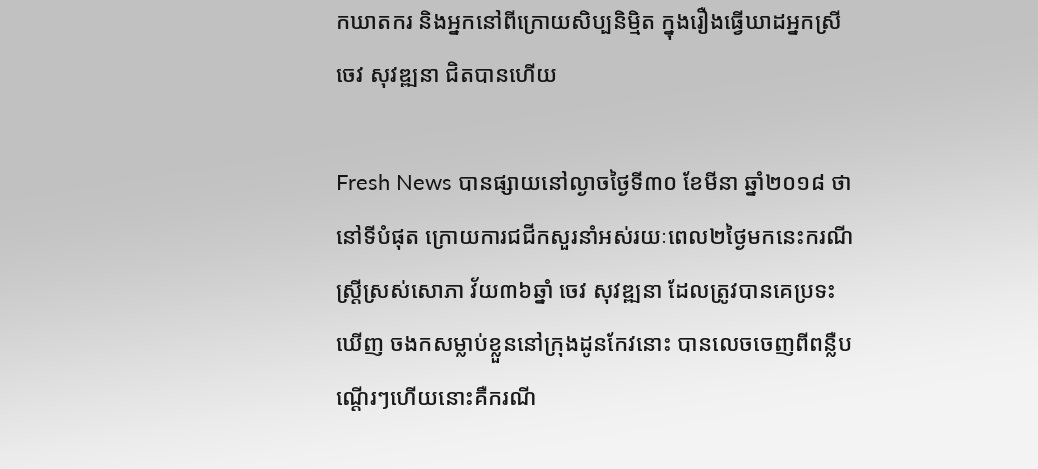កឃាតករ និងអ្នកនៅពីក្រោយសិប្បនិម្មិត ក្នុងរឿងធ្វើឃាដអ្នកស្រី ចេវ សុវឌ្ឍនា ជិតបានហើយ

Fresh News បានផ្សាយនៅល្ងាចថ្ងៃទី៣០ ខែមីនា ឆ្នាំ២០១៨ ថា នៅទីបំផុត ក្រោយការជជីកសួរនាំអស់រយៈពេល២ថ្ងៃមកនេះករណីស្ដ្រីស្រស់សោភា វ័យ៣៦ឆ្នាំ ចេវ សុវឌ្ឍនា ដែលត្រូវបានគេប្រទះឃើញ ចងកសម្លាប់ខ្លួននៅក្រុងដូនកែវនោះ បានលេចចេញពីពន្លឺបណ្ដើរៗហើយនោះគឺករណី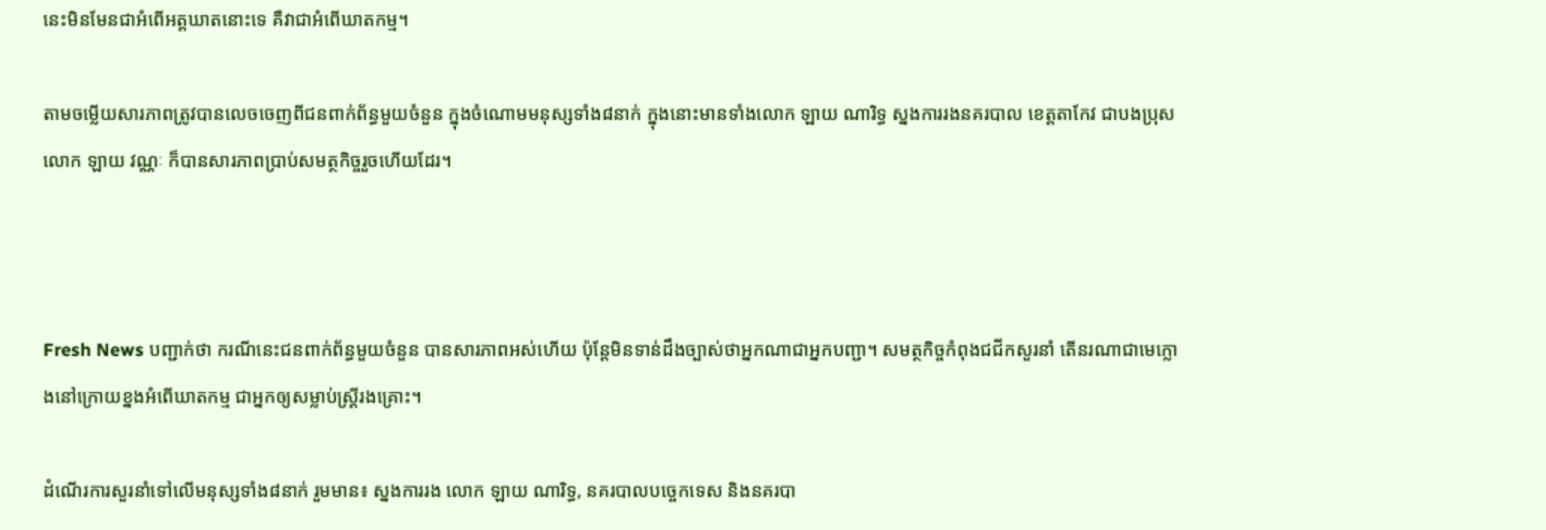នេះមិនមែនជាអំពើអត្តឃាតនោះទេ គឺវាជាអំពើឃាតកម្ម។

តាមចម្លើយសារភាពត្រូវបានលេចចេញពីជនពាក់ព័ន្ធមួយចំនួន ក្នុងចំណោមមនុស្សទាំង៨នាក់ ក្នុងនោះមានទាំងលោក ឡាយ ណារិទ្ធ ស្នងការរងនគរបាល ខេត្តតាកែវ ជាបងប្រុសលោក ឡាយ វណ្ណៈ ក៏បានសារភាពប្រាប់សមត្ថកិច្ចរួចហើយដែរ។



Fresh News បញ្ជាក់ថា ករណីនេះជនពាក់ព័ន្ធមួយចំនួន បានសារភាពអស់ហើយ ប៉ុន្តែមិនទាន់ដឹងច្បាស់ថាអ្នកណាជាអ្នកបញ្ជា។ សមត្ថកិច្ចកំពុងជជីកសួរនាំ តើនរណាជាមេក្លោងនៅក្រោយខ្នងអំពើឃាតកម្ម ជាអ្នកឲ្យសម្លាប់ស្ដ្រីរងគ្រោះ។

ដំណើរការសួរនាំទៅលើមនុស្សទាំង៨នាក់ រួមមាន៖ ស្នងការរង លោក ឡាយ ណារិទ្ធ, នគរបាលបច្ចេកទេស និងនគរបា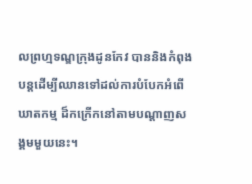លព្រហ្មទណ្ឌក្រុងដូនកែវ បាននិងកំពុងបន្ដដើម្បីឈានទៅដល់ការបំបែកអំពើឃាតកម្ម ដ៏កក្រើកនៅតាមបណ្ដាញសង្គមមួយនេះ។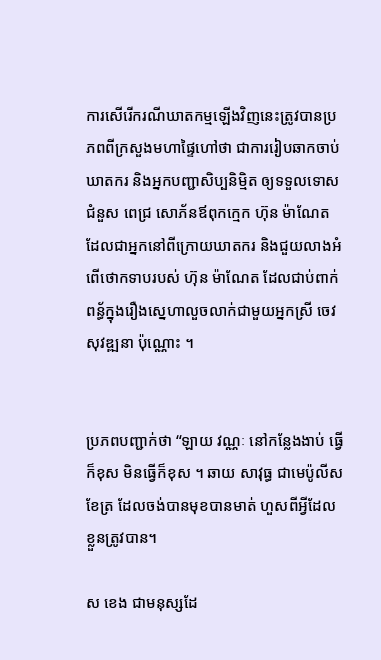ការសើរើករណីឃាតកម្មឡើងវិញនេះត្រូវបានប្រភពពីក្រសួងមហាផ្ទៃហៅថា ជាការរៀបឆាកចាប់ឃាតករ និងអ្នកបញ្ជាសិប្បនិម្មិត ឲ្យទទួលទោសជំនួស ពេជ្រ សោភ័នឪពុកក្មេក ហ៊ុន ម៉ាណែត ដែលជាអ្នកនៅពីក្រោយឃាតករ និងជួយលាងអំពើថោកទាបរបស់ ហ៊ុន ម៉ាណែត ដែលជាប់ពាក់ពន្ធ័ក្នុងរឿងស្នេហាលួចលាក់ជាមួយអ្នកស្រី ចេវ សុវឌ្ឍនា ប៉ុណ្ណោះ ។


ប្រភពបញ្ជាក់ថា “ឡាយ វណ្ណៈ នៅកន្លែងងាប់ ធ្វើក៏ខុស មិនធ្វើក៏ខុស ។ ឆាយ សាវុធ្ធ ជាមេប៉ូលីសខែត្រ ដែលចង់បានមុខបានមាត់ ហួសពីអ្វីដែលខ្លួនត្រូវបាន។

ស ខេង ជាមនុស្សដែ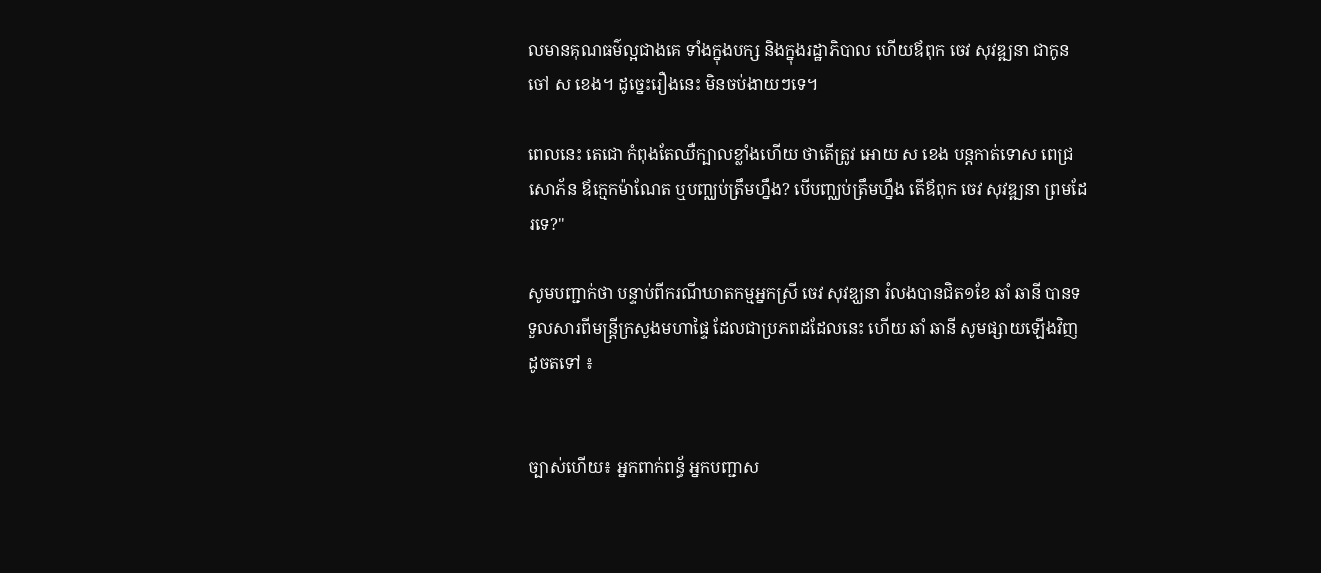លមានគុណធម៌ល្អជាងគេ ទាំងក្នុងបក្ស និងក្នុងរដ្ឋាភិបាល ហើយឪពុក ចេវ សុវឌ្ឍនា ជាកូនចៅ ស ខេង។ ដូច្នេះរឿងនេះ មិនចប់ងាយៗទេ។

ពេលនេះ តេជោ កំពុងតែឈឺក្បាលខ្លាំងហើយ ថាតើត្រូវ អោយ ស ខេង បន្តកាត់ទោស ពេជ្រ សោភ័ន ឪក្មេកម៉ាណែត ឬបញ្ឈប់ត្រឹមហ្នឹង? បើបញ្ឈប់ត្រឹមហ្នឹង តើឪពុក ចេវ សុវឌ្ឍនា ព្រមដែរទេ?"

សូមបញ្ជាក់ថា បន្ទាប់ពីករណីឃាតកម្មអ្នកស្រី ចេវ សុវឌ្ឃនា រំលងបានជិត១ខែ ឆាំ ឆានី បានទទួលសារពីមន្ត្រីក្រសួងមហាផ្ទៃ ដែលជាប្រភពដដែលនេះ ហើយ ឆាំ ឆានី សូមផ្សាយឡើងវិញដូចតទៅ ៖


ច្បាស់ហើយ៖ អ្នកពាក់ពន្ធ័ អ្នកបញ្ជាស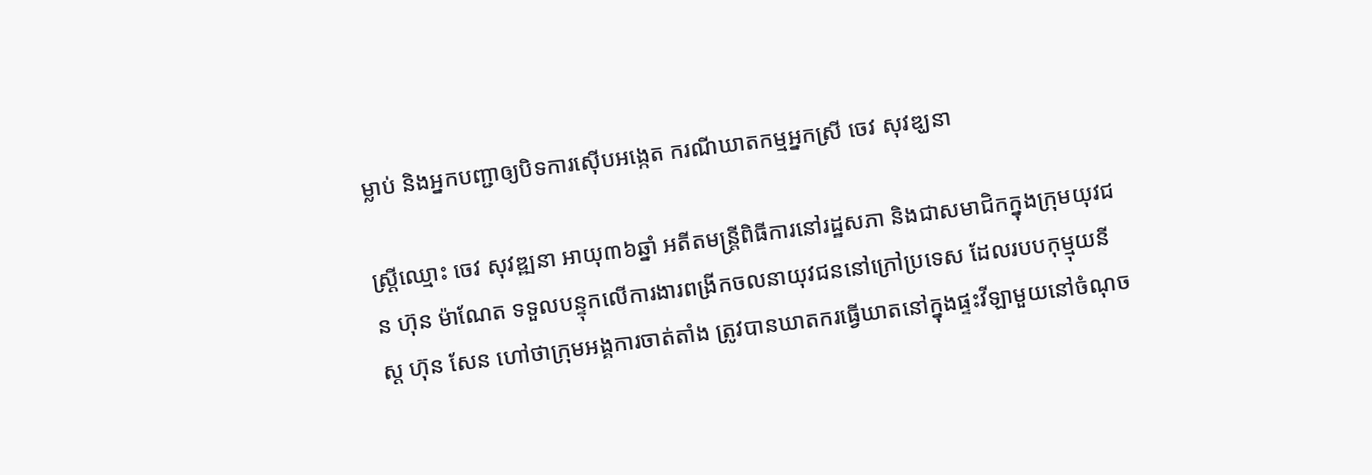ម្លាប់ និងអ្នកបញ្ជាឲ្យបិទការស៊ើបអង្កេត ករណីឃាតកម្មអ្នកស្រី ចេវ សុវឌ្ឃនា

ស្ត្រីឈ្មោះ ចេវ សុវឌ្ឍនា អាយុ៣៦ឆ្នាំ អតីតមន្ត្រីពិធីការនៅរដ្ឋសភា និងជាសមាជិកក្នុងក្រុមយុវជន ហ៊ុន ម៉ាណែត ទទួលបន្ទុកលើការងារពង្រីកចលនាយុវជននៅក្រៅប្រទេស ដែលរបបកុម្មុយនីស្ត ហ៊ុន សែន ហៅថាក្រុមអង្គការចាត់តាំង ត្រូវបានឃាតករធ្វើឃាតនៅក្នុងផ្ទះវីឡាមួយនៅចំណុច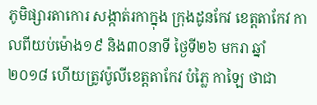ភូមិផ្សារតាកោរ សង្កាត់រកាក្នុង ក្រុងដូនកែវ ខេត្តតាកែវ កាលពីយប់ម៉ោង១៩ និង៣០នាទី ថ្ងៃទី២៦ មករា ឆ្នាំ២០១៨ ហើយត្រូវប៉ូលីខេត្តតាកែវ បំភ្លៃ កាឡៃ ថាជា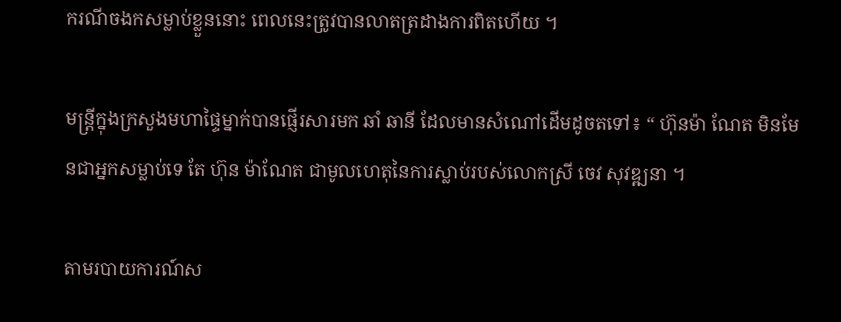ករណីចងកសម្លាប់ខ្លួននោះ ពេលនេះត្រូវបានលាតត្រដាងការពិតហើយ ។

មន្ត្រីក្នុងក្រសួងមហាផ្ទៃម្នាក់បានផ្ញើរសារមក ឆាំ ឆានី ដែលមានសំណៅដើមដូចតទៅ៖ “ ហ៊ុនម៉ា ណែត មិនមែនជាអ្នកសម្លាប់ទេ តែ ហ៊ុន ម៉ាណែត ជាមូលហេតុនៃការស្លាប់របស់លោកស្រី ចេវ សុវឌ្ឍនា ។

តាមរបាយការណ៍ស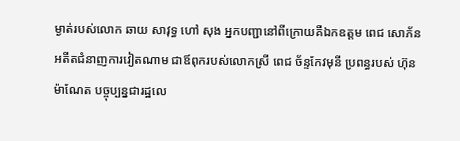ម្ងាត់របស់លោក ឆាយ សាវុទ្ធ ហៅ សុង អ្នកបញ្ជានៅពីក្រោយគឺឯកឧត្តម ពេជ សោភ័ន អតីតជំនាញការវៀតណាម ជាឪពុករបស់លោកស្រី ពេជ ច័ន្ទកែវមុនី ប្រពន្ធរបស់ ហ៊ុន ម៉ាណែត បច្ចុប្បន្នជារដ្ឋលេ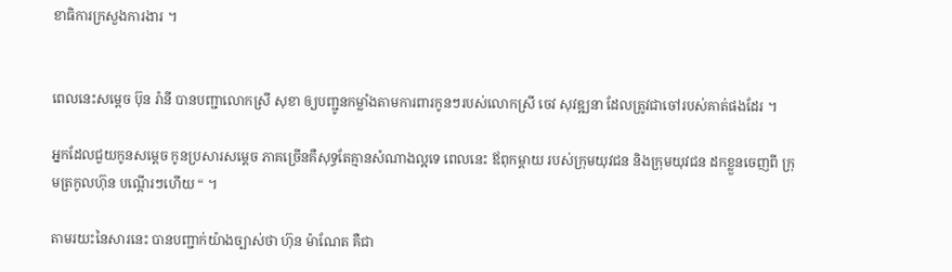ខាធិការក្រសួងការងារ ។


ពេលនេះសម្តេច ប៊ុន រ៉ានី បានបញ្ជាលោកស្រី សុខា ឲ្យបញ្ជូនកម្លាំងតាមការពារកូនៗរបស់លោកស្រី ចេវ សុវឌ្ឍនា ដែលត្រូវជាចៅរបស់គាត់ផងដែរ ។

អ្នកដែលជួយកូនសម្តេច កូនប្រសារសម្តេច ភាគច្រើនគឺសុទ្ធតែគ្មានសំណាងល្អទេ ពេលនេះ ឪពុកម្តាយ របស់ក្រុមយុវជន និងក្រុមយុវជន ដកខ្លួនចេញពី ក្រុមត្រកូលហ៊ុន បណ្តើរៗហើយ “ ។

តាមរយះនៃសារនេះ បានបញ្ជាក់យ៉ាងច្បាស់ថា ហ៊ុន ម៉ាណែត គឺជា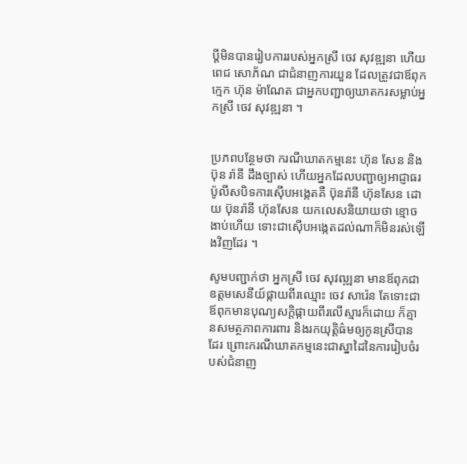ប្តីមិនបានរៀបការរបស់អ្នកស្រី ចេវ សុវឌ្ឍនា ហើយ ពេជ សោភ័ណ ជាជំនាញការយួន ដែលត្រូវជាឪពុកក្មេក ហ៊ុន ម៉ាណែត ជាអ្នកបញ្ជាឲ្យឃាតករសម្លាប់អ្នកស្រី ចេវ សុវឌ្ឍនា ។


ប្រភពបន្ថែមថា ករណីឃាតកម្មនេះ ហ៊ុន សែន និង ប៊ុន រ៉ានី ដឹងច្បាស់ ហើយអ្នកដែលបញ្ជាឲ្យអាជ្ញាធរប៉ូលីសបិទការស៊ើបអង្កេតគឺ ប៊ុនរ៉ានី ហ៊ុនសែន ដោយ ប៊ុនរ៉ានី ហ៊ុនសែន យកលេសនិយាយថា ខ្មោចងាប់ហើយ ទោះជាស៊ើបអង្កេតដល់ណាក៏មិនរស់ឡើងវិញដែរ ។

សូមបញ្ជាក់ថា អ្នកស្រី ចេវ សុវឍ្ឍនា មានឪពុកជាឧត្តមសេនីយ៍ផ្កាយពីរឈ្មោះ ចេវ សារ៉េន តែទោះជាឪពុកមានបុណ្យសក្តិផ្កាយពីរលើស្មារក៏ដោយ ក៏គ្មានសមត្ថភាពការពារ និងរកយុត្តិធ៌មឲ្យកូនស្រីបានដែរ ព្រោះករណីឃាតកម្មនេះជាស្នាដៃនៃការរៀបចំរបស់ជំនាញ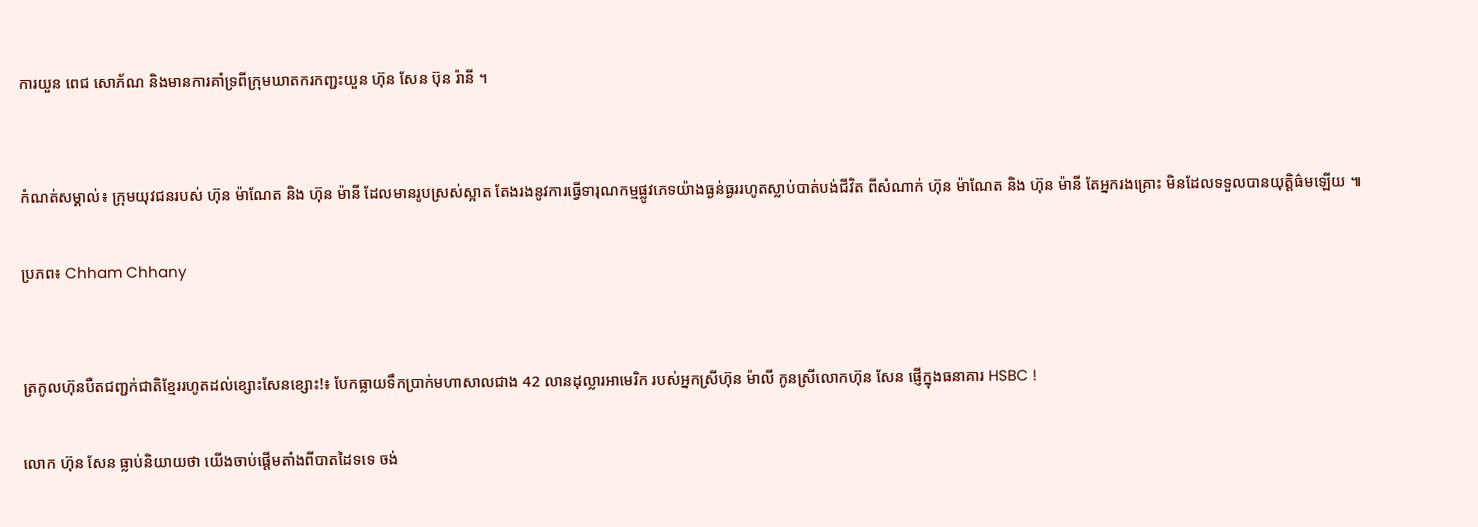ការយួន ពេជ សោភ័ណ និងមានការគាំទ្រពីក្រុមឃាតករកញ្ជះយួន ហ៊ុន សែន ប៊ុន រ៉ានី ។


កំណត់សម្គាល់៖ ក្រុមយុវជនរបស់ ហ៊ុន ម៉ាណែត និង ហ៊ុន ម៉ានី ដែលមានរូបស្រស់ស្អាត តែងរងនូវការធ្វើទារុណកម្មផ្លូវភេទយ៉ាងធ្ងន់ធ្ងររហូតស្លាប់បាត់បង់ជីវិត ពីសំណាក់ ហ៊ុន ម៉ាណែត និង ហ៊ុន ម៉ានី តែអ្នករងគ្រោះ មិនដែលទទួលបានយុត្តិធ៌មឡើយ ៕

ប្រភព៖ Chham Chhany


ត្រកូលហ៊ុនបឺតជញ្ជក់ជាតិខ្មែររហូតដល់ខ្សោះសែនខ្សោះ!៖ បែកធ្លាយទឹកប្រាក់មហាសាលជាង 42 លានដុល្លារអាមេរិក របស់អ្នកស្រីហ៊ុន ម៉ាលី កូនស្រីលោកហ៊ុន សែន ផ្ញើក្នុងធនាគារ HSBC !

លោក ហ៊ុន សែន ធ្លាប់និយាយថា យើងចាប់ផ្តើមតាំងពីបាតដៃទទេ ចង់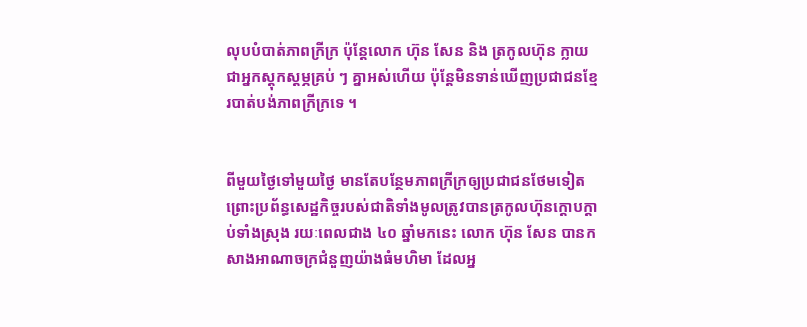លុបបំបាត់ភាពក្រីក្រ ប៉ុន្តែលោក ហ៊ុន សែន និង ត្រកូលហ៊ុន ក្លាយជាអ្នកស្តុកស្តម្ភគ្រប់ ៗ គ្នាអស់ហើយ ប៉ុន្តែមិនទាន់ឃើញប្រជាជនខ្មែរបាត់បង់ភាពក្រីក្រទេ ។


ពីមួយថ្ងៃទៅមួយថ្ងៃ មានតែបន្ថែមភាពក្រីក្រឲ្យប្រជាជនថែមទៀត ព្រោះប្រព័ន្ធសេដ្ឋកិច្ចរបស់ជាតិទាំងមូលត្រូវបានត្រកូលហ៊ុនក្តោបក្តាប់ទាំងស្រុង រយៈពេលជាង ៤០ ឆ្នាំមកនេះ លោក ហ៊ុន សែន បានកសាងអាណាចក្រជំនួញយ៉ាងធំមហិមា ដែលអ្ន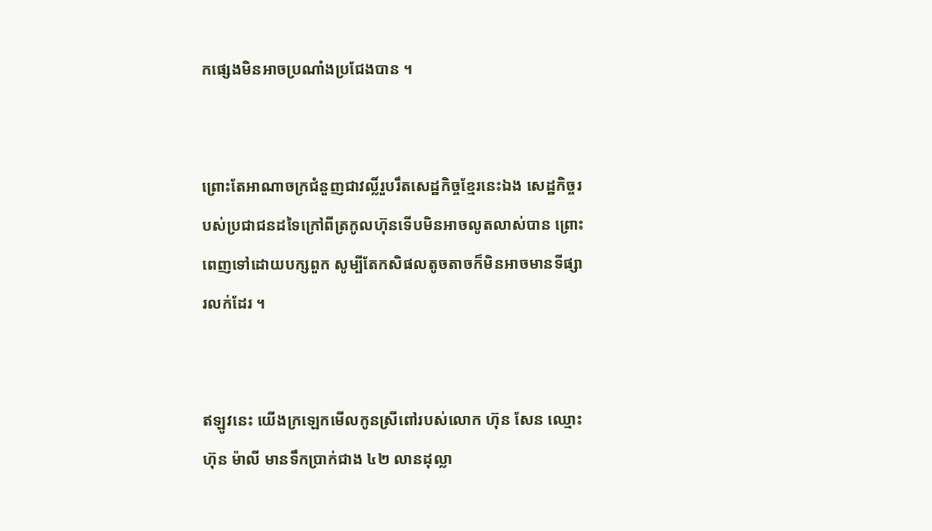កផ្សេងមិនអាចប្រណាំងប្រជែងបាន ។


ព្រោះតែអាណាចក្រជំនួញជាវល្លិ៍រួបរឹតសេដ្ឋកិច្ចខ្មែរនេះឯង សេដ្ឋកិច្ចរបស់ប្រជាជនដទៃក្រៅពីត្រកូលហ៊ុនទើបមិនអាចលូតលាស់បាន ព្រោះពេញទៅដោយបក្សពួក សូម្បីតែកសិផលតូចតាចក៏មិនអាចមានទីផ្សារលក់ដែរ ។


ឥឡូវនេះ យើងក្រឡេកមើលកូនស្រីពៅរបស់លោក ហ៊ុន សែន ឈ្មោះ ហ៊ុន ម៉ាលី មានទឹកប្រាក់ជាង ៤២ លានដុល្លា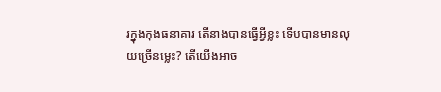រក្នុងកុងធនាគារ តើនាងបានធ្វើអ្វីខ្លះ ទើបបានមានលុយច្រើនម្លេះ? តើយើងអាច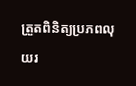ត្រួតពិនិត្យប្រភពលុយរ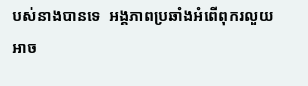បស់នាងបានទេ  អង្គភាពប្រឆាំងអំពើពុករលួយអាច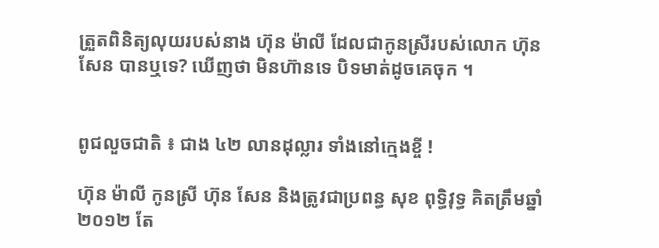ត្រួតពិនិត្យលុយរបស់នាង ហ៊ុន ម៉ាលី ដែលជាកូនស្រីរបស់លោក ហ៊ុន សែន បានឬទេ? ឃើញថា មិនហ៊ានទេ បិទមាត់ដូចគេចុក ។


ពូជលួចជាតិ ៖ ជាង ៤២ លានដុល្លារ ទាំងនៅក្មេងខ្ចី !

ហ៊ុន ម៉ាលី កូនស្រី ហ៊ុន សែន និងត្រូវជាប្រពន្ធ សុខ ពុទ្ធិវុទ្ធ គិតត្រឹមឆ្នាំ២០១២ តែ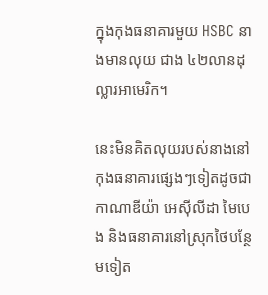ក្នុងកុងធនាគារមួយ HSBC នាងមានលុយ ជាង ៤២លានដុល្លារអាមេរិក។

នេះមិនគិតលុយរបស់នាងនៅកុងធនាគារផ្សេងៗទៀតដូចជា កាណាឌីយ៉ា អេស៊ីលីដា មៃបេង និងធនាគារនៅស្រុកថៃបន្ថែមទៀត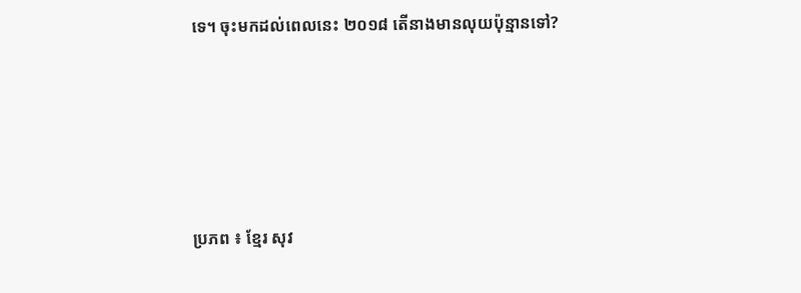ទេ។ ចុះមកដល់ពេលនេះ ២០១៨ តើនាងមានលុយប៉ុន្មានទៅ?








ប្រភព ៖ ខ្មែរ សុវ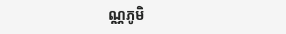ណ្ណភូមិ